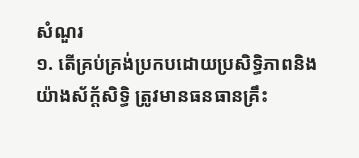សំណួរ
១. តើគ្រប់គ្រង់ប្រកបដោយប្រសិទ្ធិភាពនិងយ៉ាងស័ក្ត័សិទ្ធិ ត្រូវមានធនធានគ្រឹះ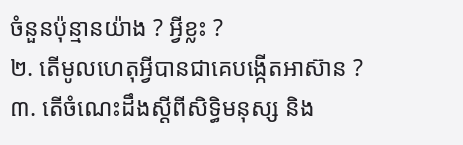ចំនួនប៉ុន្មានយ៉ាង ? អ្វីខ្លះ ?
២. តើមូលហេតុអ្វីបានជាគេបង្កើតអាស៊ាន ?
៣. តើចំណេះដឹងស្ដីពីសិទ្ធិមនុស្ស និង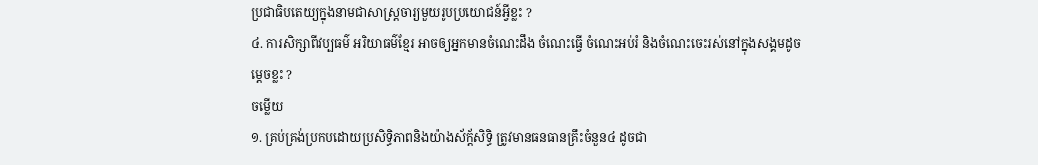ប្រជាធិបតេយ្យក្នុងនាមជាសាស្រ្ដចារ្យមួយរូបប្រយោជន៍អ្វីខ្លះ ?
៤. ការសិក្សាពីវប្បធម៌ អរិយាធម៌ខ្មែរ អាចឲ្យអ្នកមានចំណេះដឹង ចំណេះធ្វើ ចំណេះអប់រំ និងចំណេះចេះរស់នៅក្នុងសង្គមដូចម្ដេចខ្លះ ?
ចម្លើយ
១. គ្រប់គ្រង់ប្រកបដោយប្រសិទ្ធិភាពនិងយ៉ាងស័ក្ត័សិទ្ធិ ត្រូវមានធនធានគ្រឹះចំនួន៤ ដូចជា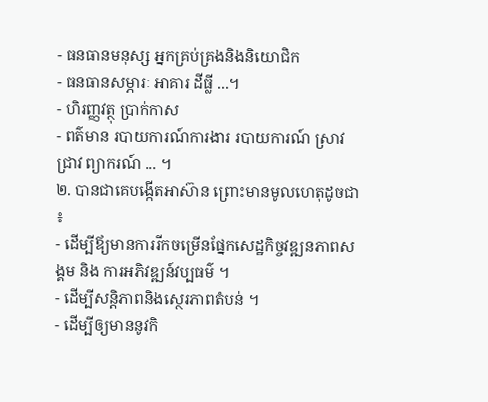- ធនធានមនុស្ស អ្នកគ្រប់គ្រងនិងនិយោជិក
- ធនធានសម្ភារៈ អាគារ ដីធ្លី ...។
- ហិរញ្ញវត្ថុ ប្រាក់កាស
- ពត៌មាន របាយការណ៍ការងារ របាយការណ៍ ស្រាវជ្រាវ ព្យាករណ៍ ... ។
២. បានជាគេបង្កើតអាស៊ាន ព្រោះមានមូលហេតុដូចជា ៖
- ដើម្បីឪ្យមានការរីកចម្រើនផ្នែកសេដ្ឋកិច្ចវឌ្ឍនភាពសង្គម និង ការអភិវឌ្ឍន៍វប្បធម៌ ។
- ដើម្បីសន្ដិភាពនិងស្ថេរភាពតំបន់ ។
- ដើម្បីឲ្យមាននូវកិ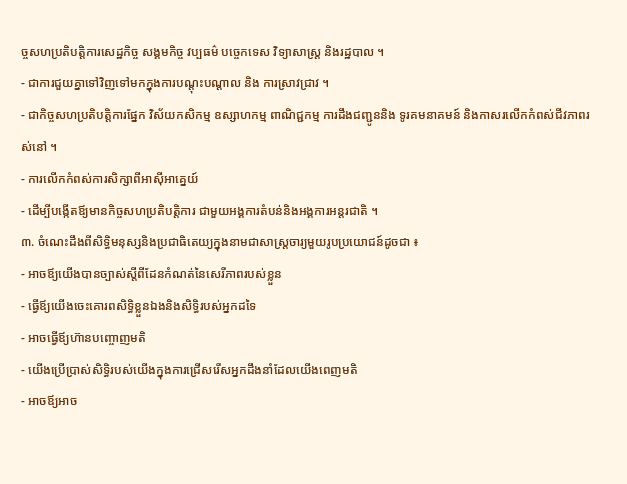ច្ចសហប្រតិបត្តិការសេដ្ឋកិច្ច សង្គមកិច្ច វប្បធម៌ បច្ចេកទេស វិទ្យាសាស្រ្ដ និងរដ្ឋបាល ។
- ជាការជួយគ្នាទៅវិញទៅមកក្នុងការបណ្ដុះបណ្ដាល និង ការស្រាវជ្រាវ ។
- ជាកិច្ចសហប្រតិបត្តិការផ្នែក វិស័យកសិកម្ម ឧស្សាហកម្ម ពាណិជ្ជកម្ម ការដឹងជញ្ជូននិង ទូរគមនាគមន៍ និងកាសរលើកកំពស់ជីវភាពរស់នៅ ។
- ការលើកកំពស់ការសិក្សាពីអាស៊ីអាគ្នេយ៍
- ដើម្បីបង្កើតឪ្យមានកិច្ចសហប្រតិបត្តិការ ជាមួយអង្គការតំបន់និងអង្គការអន្ដរជាតិ ។
៣. ចំណេះដឹងពីសិទ្ធិមនុស្សនិងប្រជាធិតេយ្យក្នុងនាមជាសាស្រ្ដចារ្យមួយរូបប្រយោជន៍ដូចជា ៖
- អាចឪ្យយើងបានច្បាស់ស្ដីពីដែនកំណត់នៃសេរីភាពរបស់ខ្លួន
- ធ្វើឪ្យយើងចេះគោរពសិទ្ធិខ្លួនឯងនិងសិទ្ធិរបស់អ្នកដទៃ
- អាចធ្វើឪ្យហ៊ានបញ្ចោញមតិ
- យើងប្រើប្រាស់សិទ្ធិរបស់យើងក្នុងការជ្រើសរើសអ្នកដឹងនាំដែលយើងពេញមតិ
- អាចឪ្យអាច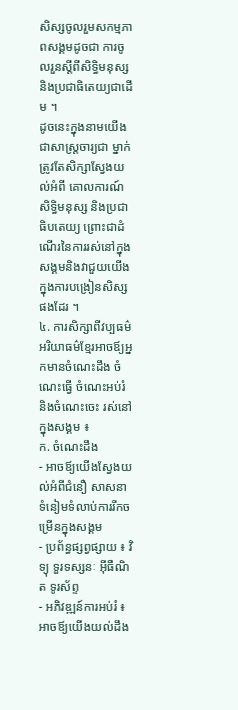សិស្សចូលរួមសកម្មភាពសង្គមដូចជា ការចូលរួនស្ដីពីសិទ្ធិមនុស្ស និងប្រជាធិតេយ្យជាដើម ។
ដូចនេះក្នុងនាមយើងជាសាស្រ្ដចារ្យជា ម្នាក់ត្រូវតែសិក្សាស្វែងយល់អំពី គោលការណ៍សិទ្ធិមនុស្ស និងប្រជាធិបតេយ្យ ព្រោះជាដំណើរនៃការរស់នៅក្នុងសង្គមនិងវាជួយយើងក្នុងការបង្រៀនសិស្សផងដែរ ។
៤. ការសិក្សាពីវប្បធម៌ អរិយាធម៌ខ្មែរអាចឪ្យអ្នកមានចំណេះដឹង ចំណេះធ្វើ ចំណេះអប់រំ និងចំណេះចេះ រស់នៅក្នុងសង្គម ៖
ក. ចំណេះដឹង
- អាចឪ្យយើងស្វែងយល់អំពីជំនឿ សាសនាទំនៀមទំលាប់ការរីកចម្រើនក្នុងសង្គម
- ប្រព័ន្ធផ្សព្វផ្សាយ ៖ វិទ្យុ ទួរទស្សនៈ អ៊ីធឺណិត ទូរស័ព្ទ
- អភិវឌ្ឍន៍ការអប់រំ ៖ អាចឪ្យយើងយល់ដឹង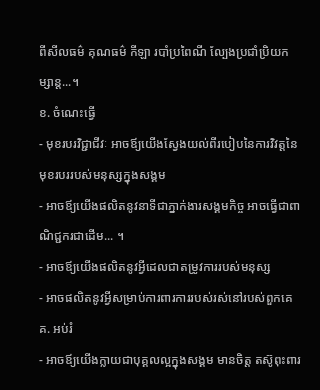ពីសីលធម៌ គុណធម៌ កីឡា របាំប្រពៃណី ល្បែងប្រជាំប្រិយកម្សាន្ដ...។
ខ. ចំណេះធ្វើ
- មុខរបរវិជ្ជាជីវៈ អាចឪ្យយើងស្វែងយល់ពីរបៀបនៃការវិវត្តនៃមុខរបររបស់មនុស្សក្នុងសង្គម
- អាចឪ្យយើងផលិតនូវនាទីជាភ្នាក់ងារសង្គមកិច្ច អាចធ្វើជាពាណិជ្ជករជាដើម... ។
- អាចឪ្យយើងផលិតនូវអ្វីដេលជាតម្រូវការរបស់មនុស្ស
- អាចផលិតនូវអ្វីសម្រាប់ការពារការរបស់រស់នៅរបស់ពួកគេ
គ. អប់រំ
- អាចឪ្យយើងក្លាយជាបុគ្គលល្អក្នុងសង្គម មានចិត្ត តស៊ូពុះពារ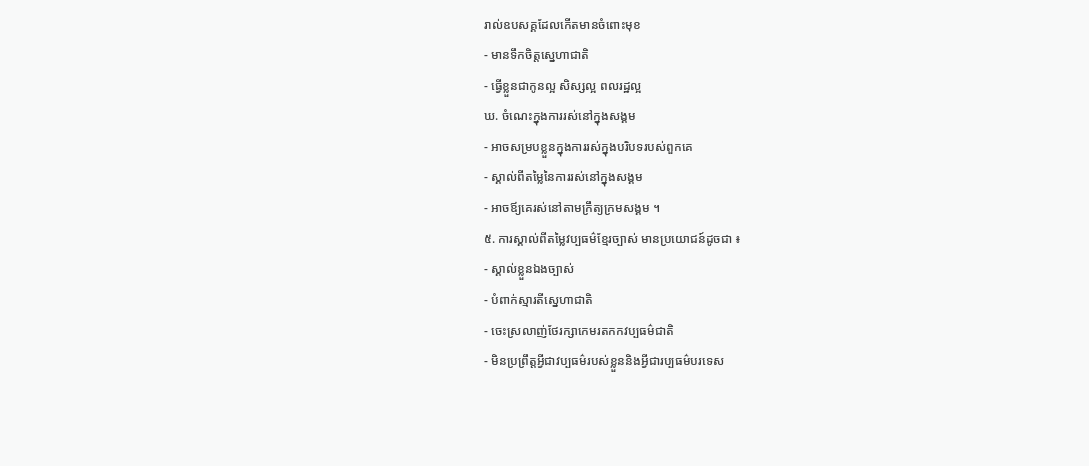រាល់ឧបសគ្គដែលកើតមានចំពោះមុខ
- មានទឹកចិត្តសេ្នហាជាតិ
- ធ្វើខ្លួនជាកូនល្អ សិស្សល្អ ពលរដ្ឋល្អ
ឃ. ចំណេះក្នុងការរស់នៅក្នុងសង្គម
- អាចសម្របខ្លួនក្នុងការរស់ក្នុងបរិបទរបស់ពួកគេ
- ស្គាល់ពីតម្លៃនៃការរស់នៅក្នុងសង្គម
- អាចឪ្យគេរស់នៅតាមក្រឹត្យក្រមសង្គម ។
៥. ការស្គាល់ពីតម្លៃវប្បធម៌ខ្មែរច្បាស់ មានប្រយោជន៍ដូចជា ៖
- ស្គាល់ខ្លួនឯងច្បាស់
- បំពាក់ស្មារតីស្នេហាជាតិ
- ចេះស្រលាញ់ថែរក្សាកេមរតកកវប្បធម៌ជាតិ
- មិនប្រព្រឹត្តអ្វីជាវប្បធម៌របស់ខ្លួននិងអ្វីជារប្បធម៌បរទេស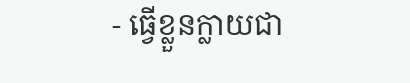- ធ្វើខ្លួនក្លាយជា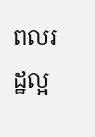ពលរដ្ឋល្អ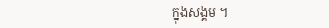ក្នុងសង្គម ។